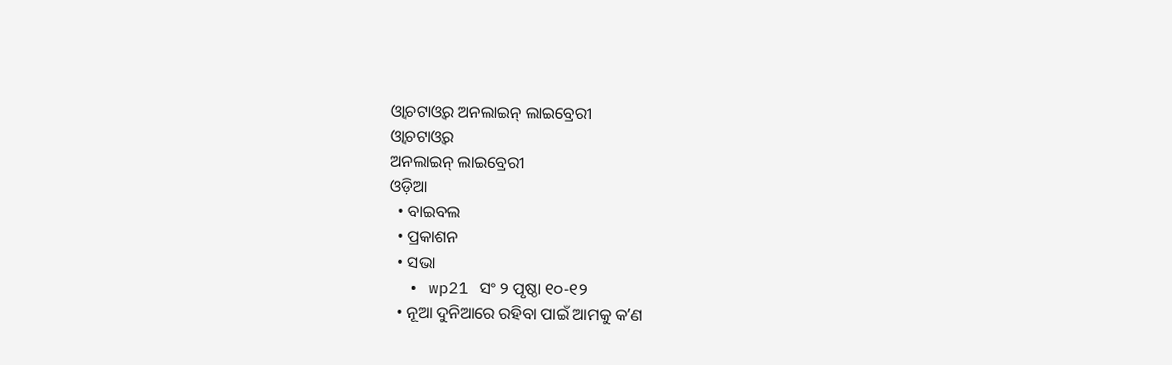ଓ୍ଵାଚଟାଓ୍ଵର ଅନଲାଇନ୍ ଲାଇବ୍ରେରୀ
ଓ୍ଵାଚଟାଓ୍ଵର
ଅନଲାଇନ୍ ଲାଇବ୍ରେରୀ
ଓଡ଼ିଆ
  • ବାଇବଲ
  • ପ୍ରକାଶନ
  • ସଭା
  • wp21 ସଂ ୨ ପୃଷ୍ଠା ୧୦-୧୨
  • ନୂଆ ଦୁନିଆରେ ରହିବା ପାଇଁ ଆମକୁ କʼଣ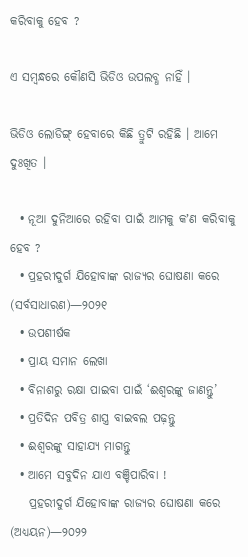କରିବାକୁ ହେବ ?

ଏ ସମ୍ୱନ୍ଧରେ କୌଣସି ଭିଡିଓ ଉପଲବ୍ଧ ନାହିଁ ।

ଭିଡିଓ ଲୋଡିଙ୍ଗ୍ ହେବାରେ କିଛି ତ୍ରୁଟି ରହିଛି । ଆମେ ଦୁଃଖିତ ।

  • ନୂଆ ଦୁନିଆରେ ରହିବା ପାଇଁ ଆମକୁ କʼଣ କରିବାକୁ ହେବ ?
  • ପ୍ରହରୀଦୁର୍ଗ ଯିହୋବାଙ୍କ ରାଜ୍ୟର ଘୋଷଣା କରେ (ସର୍ବସାଧାରଣ)—୨୦୨୧
  • ଉପଶୀର୍ଷକ
  • ପ୍ରାୟ ସମାନ ଲେଖା
  • ବିନାଶରୁ ରକ୍ଷା ପାଇବା ପାଇଁ ‘ଈଶ୍ୱରଙ୍କୁ ଜାଣନ୍ତୁ’
  • ପ୍ରତିଦିନ ପବିତ୍ର ଶାସ୍ତ୍ର ବାଇବଲ ପଢ଼ନ୍ତୁ
  • ଈଶ୍ୱରଙ୍କୁ ସାହାଯ୍ୟ ମାଗନ୍ତୁ
  • ଆମେ ସବୁଦିନ ଯାଏ ବଞ୍ଚିପାରିବା !
    ପ୍ରହରୀଦୁର୍ଗ ଯିହୋବାଙ୍କ ରାଜ୍ୟର ଘୋଷଣା କରେ (ଅଧ୍ୟୟନ)—୨୦୨୨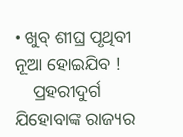• ଖୁବ୍‌ ଶୀଘ୍ର ପୃଥିବୀ ନୂଆ ହୋଇଯିବ !
    ପ୍ରହରୀଦୁର୍ଗ ଯିହୋବାଙ୍କ ରାଜ୍ୟର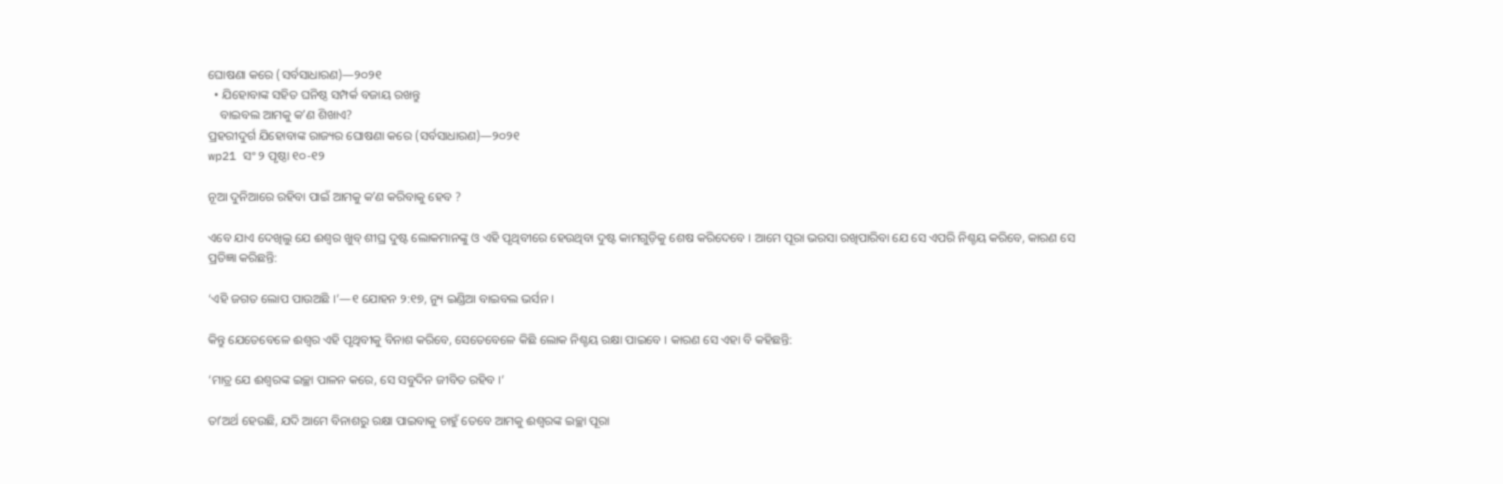ଘୋଷଣା କରେ (ସର୍ବସାଧାରଣ)—୨୦୨୧
  • ଯିହୋବାଙ୍କ ସହିତ ଘନିଷ୍ଠ ସମ୍ପର୍କ ବଜାୟ ରଖନ୍ତୁ
    ବାଇବଲ ଆମକୁ କʼଣ ଶିଖାଏ?
ପ୍ରହରୀଦୁର୍ଗ ଯିହୋବାଙ୍କ ରାଜ୍ୟର ଘୋଷଣା କରେ (ସର୍ବସାଧାରଣ)—୨୦୨୧
wp21 ସଂ ୨ ପୃଷ୍ଠା ୧୦-୧୨

ନୂଆ ଦୁନିଆରେ ରହିବା ପାଇଁ ଆମକୁ କʼଣ କରିବାକୁ ହେବ ?

ଏବେ ଯାଏ ଦେଖିଲୁ ଯେ ଈଶ୍ୱର ଖୁବ୍‌ ଶୀଘ୍ର ଦୁଷ୍ଟ ଲୋକମାନଙ୍କୁ ଓ ଏହି ପୃଥିବୀରେ ହେଉଥିବା ଦୁଷ୍ଟ କାମଗୁଡ଼ିକୁ ଶେଷ କରିଦେବେ । ଆମେ ପୂରା ଭରସା ରଖିପାରିବା ଯେ ସେ ଏପରି ନିଶ୍ଚୟ କରିବେ, କାରଣ ସେ ପ୍ରତିଜ୍ଞା କରିଛନ୍ତି:

‘ଏହି ଜଗତ ଲୋପ ପାଉଅଛି ।’—୧ ଯୋହନ ୨:୧୭, ନ୍ୟୁ ଇଣ୍ଡିଆ ବାଇବଲ ଭର୍ସନ ।

କିନ୍ତୁ ଯେତେବେଳେ ଈଶ୍ୱର ଏହି ପୃଥିବୀକୁ ବିନାଶ କରିବେ, ସେତେବେଳେ କିଛି ଲୋକ ନିଶ୍ଚୟ ରକ୍ଷା ପାଇବେ । କାରଣ ସେ ଏହା ବି କହିଛନ୍ତି:

‘ମାତ୍ର ଯେ ଈଶ୍ୱରଙ୍କ ଇଚ୍ଛା ପାଳନ କରେ, ସେ ସବୁଦିନ ଜୀବିତ ରହିବ ।’

ତାʼଅର୍ଥ ହେଉଛି, ଯଦି ଆମେ ବିନାଶରୁ ରକ୍ଷା ପାଇବାକୁ ଚାହୁଁ ତେବେ ଆମକୁ ଈଶ୍ୱରଙ୍କ ଇଚ୍ଛା ପୂରା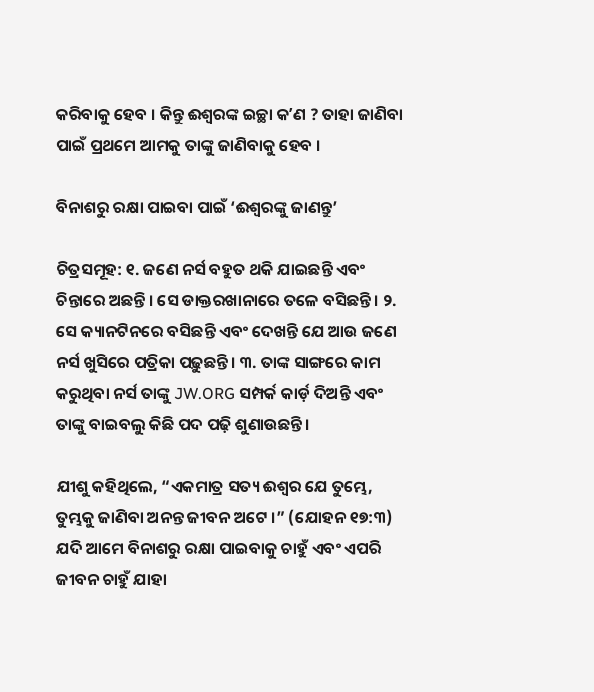କରିବାକୁ ହେବ । କିନ୍ତୁ ଈଶ୍ୱରଙ୍କ ଇଚ୍ଛା କʼଣ ? ତାହା ଜାଣିବା ପାଇଁ ପ୍ରଥମେ ଆମକୁ ତାଙ୍କୁ ଜାଣିବାକୁ ହେବ ।

ବିନାଶରୁ ରକ୍ଷା ପାଇବା ପାଇଁ ‘ଈଶ୍ୱରଙ୍କୁ ଜାଣନ୍ତୁ’

ଚିତ୍ରସମୂହ: ୧. ଜଣେ ନର୍ସ ବହୁତ ଥକି ଯାଇଛନ୍ତି ଏବଂ ଚିନ୍ତାରେ ଅଛନ୍ତି । ସେ ଡାକ୍ତରଖାନାରେ ତଳେ ବସିଛନ୍ତି । ୨. ସେ କ୍ୟାନଟିନରେ ବସିଛନ୍ତି ଏବଂ ଦେଖନ୍ତି ଯେ ଆଉ ଜଣେ ନର୍ସ ଖୁସିରେ ପତ୍ରିକା ପଢ଼ୁଛନ୍ତି । ୩. ତାଙ୍କ ସାଙ୍ଗରେ କାମ କରୁଥିବା ନର୍ସ ତାଙ୍କୁ JW.ORG ସମ୍ପର୍କ କାର୍ଡ଼ ଦିଅନ୍ତି ଏବଂ ତାଙ୍କୁ ବାଇବଲୁ କିଛି ପଦ ପଢ଼ି ଶୁଣାଉଛନ୍ତି ।

ଯୀଶୁ କହିଥିଲେ, “ଏକମାତ୍ର ସତ୍ୟ ଈଶ୍ୱର ଯେ ତୁମ୍ଭେ, ତୁମ୍ଭକୁ ଜାଣିବା ଅନନ୍ତ ଜୀବନ ଅଟେ ।” (ଯୋହନ ୧୭:୩) ଯଦି ଆମେ ବିନାଶରୁ ରକ୍ଷା ପାଇବାକୁ ଚାହୁଁ ଏବଂ ଏପରି ଜୀବନ ଚାହୁଁ ଯାହା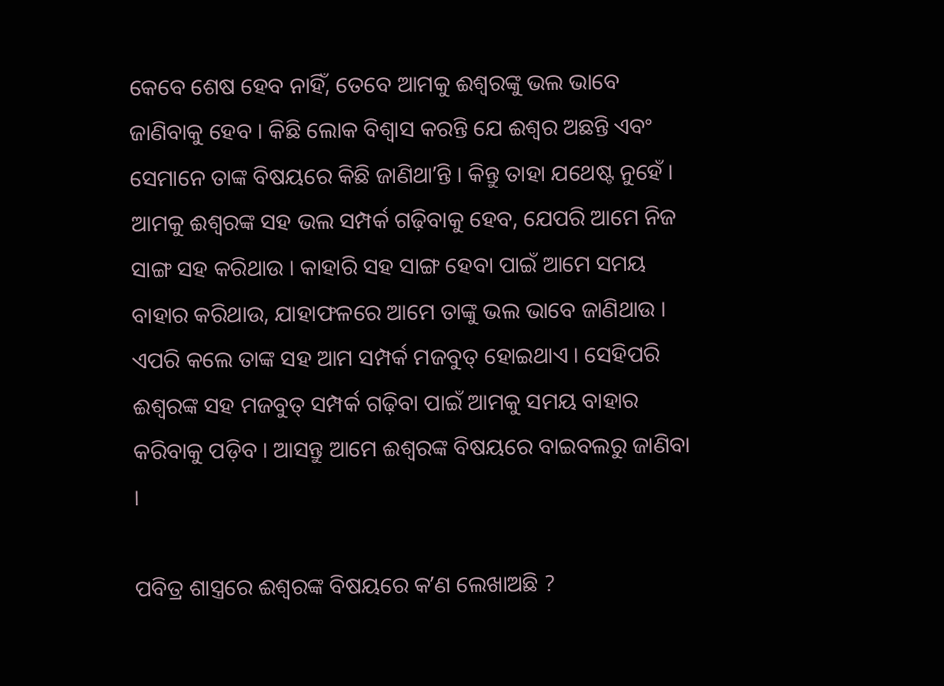କେବେ ଶେଷ ହେବ ନାହିଁ, ତେବେ ଆମକୁ ଈଶ୍ୱରଙ୍କୁ ଭଲ ଭାବେ ଜାଣିବାକୁ ହେବ । କିଛି ଲୋକ ବିଶ୍ୱାସ କରନ୍ତି ଯେ ଈଶ୍ୱର ଅଛନ୍ତି ଏବଂ ସେମାନେ ତାଙ୍କ ବିଷୟରେ କିଛି ଜାଣିଥାʼନ୍ତି । କିନ୍ତୁ ତାହା ଯଥେଷ୍ଟ ନୁହେଁ । ଆମକୁ ଈଶ୍ୱରଙ୍କ ସହ ଭଲ ସମ୍ପର୍କ ଗଢ଼ିବାକୁ ହେବ, ଯେପରି ଆମେ ନିଜ ସାଙ୍ଗ ସହ କରିଥାଉ । କାହାରି ସହ ସାଙ୍ଗ ହେବା ପାଇଁ ଆମେ ସମୟ ବାହାର କରିଥାଉ, ଯାହାଫଳରେ ଆମେ ତାଙ୍କୁ ଭଲ ଭାବେ ଜାଣିଥାଉ । ଏପରି କଲେ ତାଙ୍କ ସହ ଆମ ସମ୍ପର୍କ ମଜବୁତ୍‌ ହୋଇଥାଏ । ସେହିପରି ଈଶ୍ୱରଙ୍କ ସହ ମଜବୁତ୍‌ ସମ୍ପର୍କ ଗଢ଼ିବା ପାଇଁ ଆମକୁ ସମୟ ବାହାର କରିବାକୁ ପଡ଼ିବ । ଆସନ୍ତୁ ଆମେ ଈଶ୍ୱରଙ୍କ ବିଷୟରେ ବାଇବଲରୁ ଜାଣିବା ।

ପବିତ୍ର ଶାସ୍ତ୍ରରେ ଈଶ୍ୱରଙ୍କ ବିଷୟରେ କʼଣ ଲେଖାଅଛି ?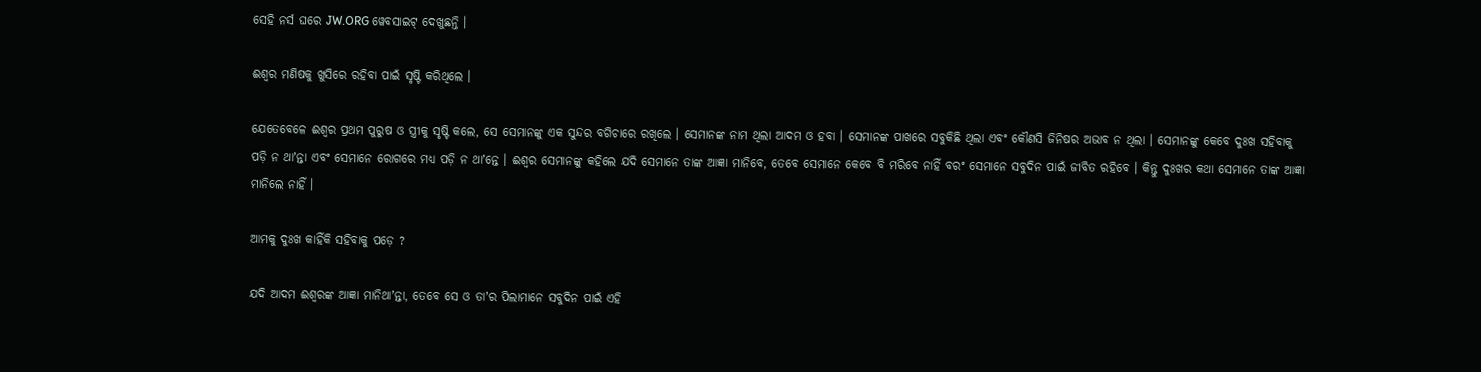ସେହି ନର୍ସ ଘରେ JW.ORG ୱେବସାଇଟ୍‌ ଦେଖୁଛନ୍ତି ।

ଈଶ୍ୱର ମଣିଷକୁ ଖୁସିରେ ରହିବା ପାଇଁ ସୃଷ୍ଟି କରିଥିଲେ ।

ଯେତେବେଳେ ଈଶ୍ୱର ପ୍ରଥମ ପୁରୁଷ ଓ ସ୍ତ୍ରୀକୁ ସୃଷ୍ଟି କଲେ, ସେ ସେମାନଙ୍କୁ ଏକ ସୁନ୍ଦର ବଗିଚାରେ ରଖିଲେ । ସେମାନଙ୍କ ନାମ ଥିଲା ଆଦମ ଓ ହବା । ସେମାନଙ୍କ ପାଖରେ ସବୁକିଛି ଥିଲା ଏବଂ କୌଣସି ଜିନିଷର ଅଭାବ ନ ଥିଲା । ସେମାନଙ୍କୁ କେବେ ଦୁଃଖ ସହିବାକୁ ପଡ଼ି ନ ଥାʼନ୍ତା ଏବଂ ସେମାନେ ରୋଗରେ ମଧ୍ୟ ପଡ଼ି ନ ଥାʼନ୍ତେ । ଈଶ୍ୱର ସେମାନଙ୍କୁ କହିଲେ ଯଦି ସେମାନେ ତାଙ୍କ ଆଜ୍ଞା ମାନିବେ, ତେବେ ସେମାନେ କେବେ ବି ମରିବେ ନାହିଁ ବରଂ ସେମାନେ ସବୁଦିନ ପାଇଁ ଜୀବିତ ରହିବେ । କିନ୍ତୁ ଦୁଃଖର କଥା ସେମାନେ ତାଙ୍କ ଆଜ୍ଞା ମାନିଲେ ନାହିଁ ।

ଆମକୁ ଦୁଃଖ କାହିଁକି ସହିବାକୁ ପଡ଼େ ?

ଯଦି ଆଦମ ଈଶ୍ୱରଙ୍କ ଆଜ୍ଞା ମାନିଥାʼନ୍ତା, ତେବେ ସେ ଓ ତାʼର ପିଲାମାନେ ସବୁଦିନ ପାଇଁ ଏହି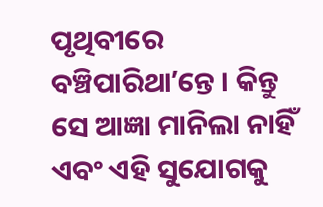ପୃଥିବୀରେ ବଞ୍ଚିପାରିଥାʼନ୍ତେ । କିନ୍ତୁ ସେ ଆଜ୍ଞା ମାନିଲା ନାହିଁ ଏବଂ ଏହି ସୁଯୋଗକୁ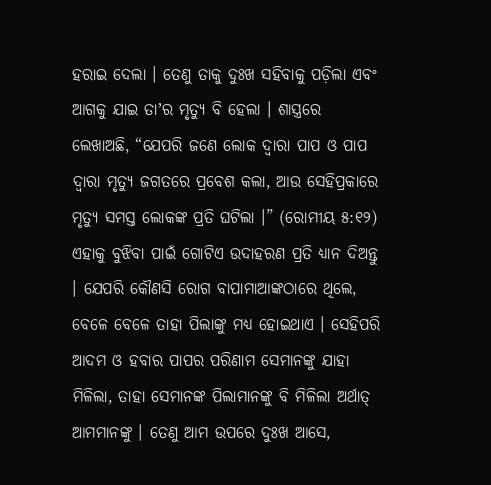ହରାଇ ଦେଲା । ତେଣୁ ତାକୁ ଦୁଃଖ ସହିବାକୁ ପଡ଼ିଲା ଏବଂ ଆଗକୁ ଯାଇ ତାʼର ମୃତ୍ୟୁ ବି ହେଲା । ଶାସ୍ତ୍ରରେ ଲେଖାଅଛି, “ଯେପରି ଜଣେ ଲୋକ ଦ୍ୱାରା ପାପ ଓ ପାପ ଦ୍ୱାରା ମୃତ୍ୟୁ ଜଗତରେ ପ୍ରବେଶ କଲା, ଆଉ ସେହିପ୍ରକାରେ ମୃତ୍ୟୁ ସମସ୍ତ ଲୋକଙ୍କ ପ୍ରତି ଘଟିଲା ।” (ରୋମୀୟ ୫:୧୨) ଏହାକୁ ବୁଝିବା ପାଇଁ ଗୋଟିଏ ଉଦାହରଣ ପ୍ରତି ଧ୍ୟାନ ଦିଅନ୍ତୁ । ଯେପରି କୌଣସି ରୋଗ ବାପାମାଆଙ୍କଠାରେ ଥିଲେ, ବେଳେ ବେଳେ ତାହା ପିଲାଙ୍କୁ ମଧ୍ୟ ହୋଇଥାଏ । ସେହିପରି ଆଦମ ଓ ହବାର ପାପର ପରିଣାମ ସେମାନଙ୍କୁ ଯାହା ମିଳିଲା, ତାହା ସେମାନଙ୍କ ପିଲାମାନଙ୍କୁ ବି ମିଳିଲା ଅର୍ଥାତ୍‌ ଆମମାନଙ୍କୁ । ତେଣୁ ଆମ ଉପରେ ଦୁଃଖ ଆସେ,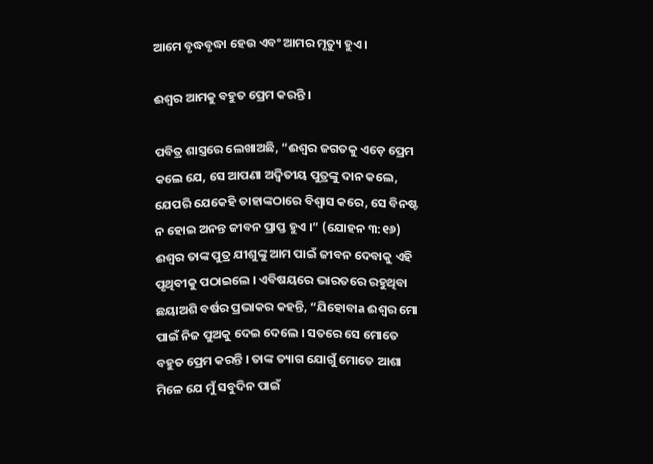ଆମେ ବୃଦ୍ଧବୃଦ୍ଧା ହେଉ ଏବଂ ଆମର ମୃତ୍ୟୁ ହୁଏ ।

ଈଶ୍ୱର ଆମକୁ ବହୁତ ପ୍ରେମ କରନ୍ତି ।

ପବିତ୍ର ଶାସ୍ତ୍ରରେ ଲେଖାଅଛି, “ଈଶ୍ୱର ଜଗତକୁ ଏଡ଼େ ପ୍ରେମ କଲେ ଯେ, ସେ ଆପଣା ଅଦ୍ୱିତୀୟ ପୁତ୍ରଙ୍କୁ ଦାନ କଲେ, ଯେପରି ଯେକେହି ତାହାଙ୍କଠାରେ ବିଶ୍ୱାସ କରେ, ସେ ବିନଷ୍ଟ ନ ହୋଇ ଅନନ୍ତ ଜୀବନ ପ୍ରାପ୍ତ ହୁଏ ।” (ଯୋହନ ୩:୧୬) ଈଶ୍ୱର ତାଙ୍କ ପୁତ୍ର ଯୀଶୁଙ୍କୁ ଆମ ପାଇଁ ଜୀବନ ଦେବାକୁ ଏହି ପୃଥିବୀକୁ ପଠାଇଲେ । ଏବିଷୟରେ ଭାରତରେ ରହୁଥିବା ଛୟାଅଶି ବର୍ଷର ପ୍ରଭାକର କହନ୍ତି, “ଯିହୋବାa ଈଶ୍ୱର ମୋ ପାଇଁ ନିଜ ପୁଅକୁ ଦେଇ ଦେଲେ । ସତରେ ସେ ମୋତେ ବହୁତ ପ୍ରେମ କରନ୍ତି । ତାଙ୍କ ତ୍ୟାଗ ଯୋଗୁଁ ମୋତେ ଆଶା ମିଳେ ଯେ ମୁଁ ସବୁଦିନ ପାଇଁ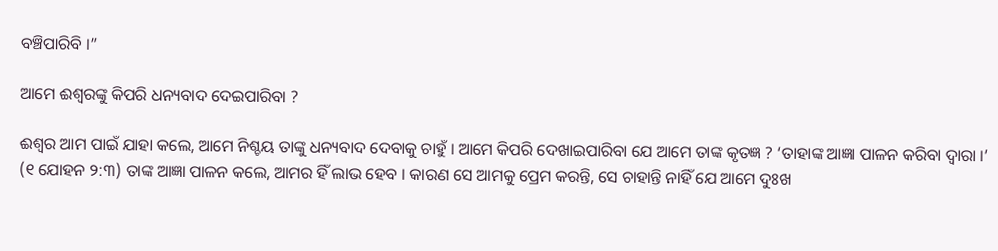ବଞ୍ଚିପାରିବି ।”

ଆମେ ଈଶ୍ୱରଙ୍କୁ କିପରି ଧନ୍ୟବାଦ ଦେଇପାରିବା ?

ଈଶ୍ୱର ଆମ ପାଇଁ ଯାହା କଲେ, ଆମେ ନିଶ୍ଚୟ ତାଙ୍କୁ ଧନ୍ୟବାଦ ଦେବାକୁ ଚାହୁଁ । ଆମେ କିପରି ଦେଖାଇପାରିବା ଯେ ଆମେ ତାଙ୍କ କୃତଜ୍ଞ ? ‘ତାହାଙ୍କ ଆଜ୍ଞା ପାଳନ କରିବା ଦ୍ୱାରା ।’ (୧ ଯୋହନ ୨:୩) ତାଙ୍କ ଆଜ୍ଞା ପାଳନ କଲେ, ଆମର ହିଁ ଲାଭ ହେବ । କାରଣ ସେ ଆମକୁ ପ୍ରେମ କରନ୍ତି, ସେ ଚାହାନ୍ତି ନାହିଁ ଯେ ଆମେ ଦୁଃଖ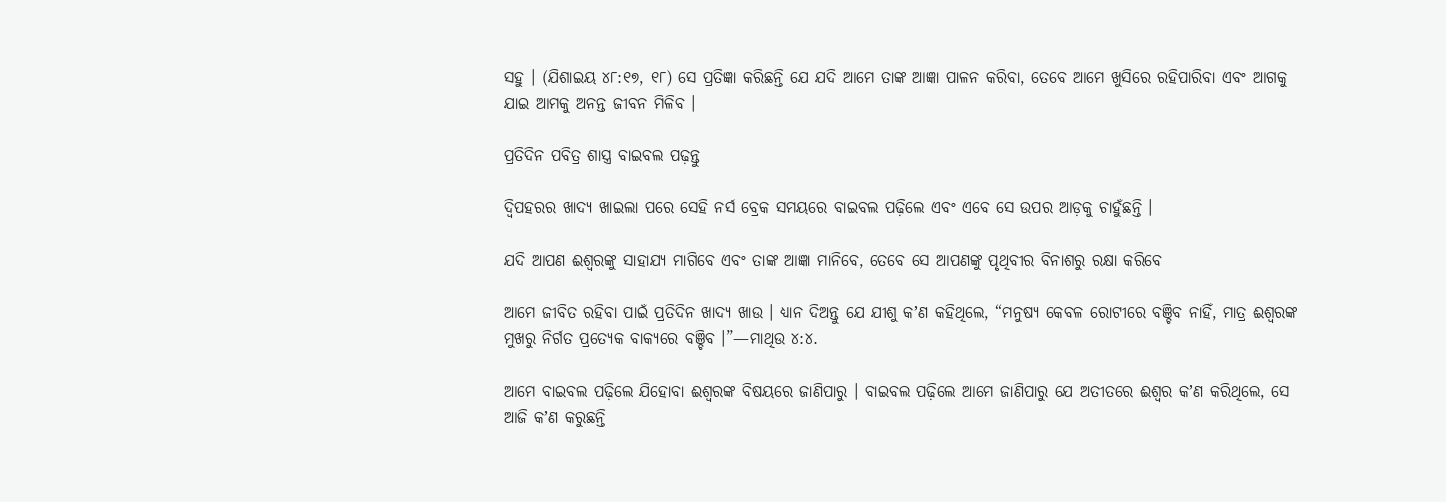ସହୁ । (ଯିଶାଇୟ ୪୮:୧୭, ୧୮) ସେ ପ୍ରତିଜ୍ଞା କରିଛନ୍ତି ଯେ ଯଦି ଆମେ ତାଙ୍କ ଆଜ୍ଞା ପାଳନ କରିବା, ତେବେ ଆମେ ଖୁସିରେ ରହିପାରିବା ଏବଂ ଆଗକୁ ଯାଇ ଆମକୁ ଅନନ୍ତ ଜୀବନ ମିଳିବ ।

ପ୍ରତିଦିନ ପବିତ୍ର ଶାସ୍ତ୍ର ବାଇବଲ ପଢ଼ନ୍ତୁ

ଦ୍ୱିପହରର ଖାଦ୍ୟ ଖାଇଲା ପରେ ସେହି ନର୍ସ ବ୍ରେକ ସମୟରେ ବାଇବଲ ପଢ଼ିଲେ ଏବଂ ଏବେ ସେ ଉପର ଆଡ଼କୁ ଚାହୁଁଛନ୍ତି ।

ଯଦି ଆପଣ ଈଶ୍ୱରଙ୍କୁ ସାହାଯ୍ୟ ମାଗିବେ ଏବଂ ତାଙ୍କ ଆଜ୍ଞା ମାନିବେ, ତେବେ ସେ ଆପଣଙ୍କୁ ପୃଥିବୀର ବିନାଶରୁ ରକ୍ଷା କରିବେ

ଆମେ ଜୀବିତ ରହିବା ପାଇଁ ପ୍ରତିଦିନ ଖାଦ୍ୟ ଖାଉ । ଧ୍ୟାନ ଦିଅନ୍ତୁ ଯେ ଯୀଶୁ କʼଣ କହିଥିଲେ, “ମନୁଷ୍ୟ କେବଳ ରୋଟୀରେ ବଞ୍ଚିବ ନାହିଁ, ମାତ୍ର ଈଶ୍ୱରଙ୍କ ମୁଖରୁ ନିର୍ଗତ ପ୍ରତ୍ୟେକ ବାକ୍ୟରେ ବଞ୍ଚିବ ।”—ମାଥିଉ ୪:୪.

ଆମେ ବାଇବଲ ପଢ଼ିଲେ ଯିହୋବା ଈଶ୍ୱରଙ୍କ ବିଷୟରେ ଜାଣିପାରୁ । ବାଇବଲ ପଢ଼ିଲେ ଆମେ ଜାଣିପାରୁ ଯେ ଅତୀତରେ ଈଶ୍ୱର କʼଣ କରିଥିଲେ, ସେ ଆଜି କʼଣ କରୁଛନ୍ତି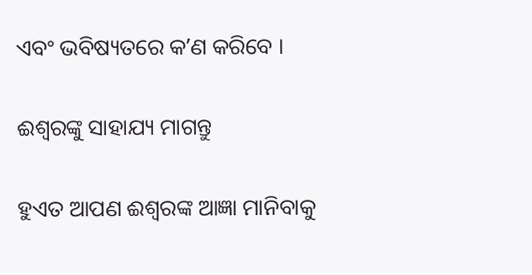ଏବଂ ଭବିଷ୍ୟତରେ କʼଣ କରିବେ ।

ଈଶ୍ୱରଙ୍କୁ ସାହାଯ୍ୟ ମାଗନ୍ତୁ

ହୁଏତ ଆପଣ ଈଶ୍ୱରଙ୍କ ଆଜ୍ଞା ମାନିବାକୁ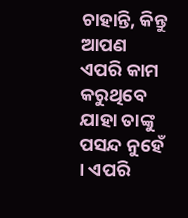ଚାହାନ୍ତି, କିନ୍ତୁ ଆପଣ ଏପରି କାମ କରୁଥିବେ ଯାହା ତାଙ୍କୁ ପସନ୍ଦ ନୁହେଁ । ଏପରି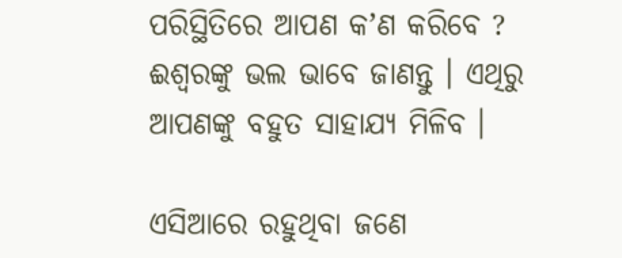ପରିସ୍ଥିତିରେ ଆପଣ କʼଣ କରିବେ ? ଈଶ୍ୱରଙ୍କୁ ଭଲ ଭାବେ ଜାଣନ୍ତୁ । ଏଥିରୁ ଆପଣଙ୍କୁ ବହୁତ ସାହାଯ୍ୟ ମିଳିବ ।

ଏସିଆରେ ରହୁଥିବା ଜଣେ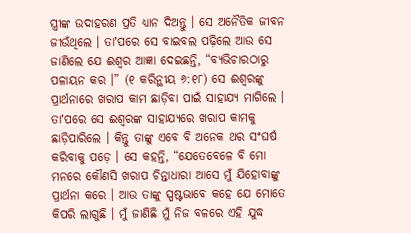ସ୍ତ୍ରୀଙ୍କ ଉଦାହରଣ ପ୍ରତି ଧ୍ୟାନ ଦିଅନ୍ତୁ । ସେ ଅନୈତିକ ଜୀବନ ଜୀଉଁଥିଲେ । ତାʼପରେ ସେ ବାଇବଲ ପଢ଼ିଲେ ଆଉ ସେ ଜାଣିଲେ ଯେ ଈଶ୍ୱର ଆଜ୍ଞା ଦେଇଛନ୍ତି, “ବ୍ୟଭିଚାରଠାରୁ ପଳାୟନ କର ।” (୧ କରିନ୍ଥୀୟ ୬:୧୮) ସେ ଈଶ୍ୱରଙ୍କୁ ପ୍ରାର୍ଥନାରେ ଖରାପ କାମ ଛାଡ଼ିବା ପାଇଁ ସାହାଯ୍ୟ ମାଗିଲେ । ତାʼପରେ ସେ ଈଶ୍ୱରଙ୍କ ସାହାଯ୍ୟରେ ଖରାପ କାମକୁ ଛାଡ଼ିପାରିଲେ । କିନ୍ତୁ ତାଙ୍କୁ ଏବେ ବି ଅନେକ ଥର ସଂଘର୍ଷ କରିବାକୁ ପଡ଼େ । ସେ କହନ୍ତି, “ଯେତେବେଳେ ବି ମୋ ମନରେ କୌଣସି ଖରାପ ଚିନ୍ତାଧାରା ଆସେ ମୁଁ ଯିହୋବାଙ୍କୁ ପ୍ରାର୍ଥନା କରେ । ଆଉ ତାଙ୍କୁ ସ୍ପଷ୍ଟଭାବେ କହେ ଯେ ମୋତେ କିପରି ଲାଗୁଛି । ମୁଁ ଜାଣିଛି ମୁଁ ନିଜ ବଳରେ ଏହି ଯୁଦ୍ଧ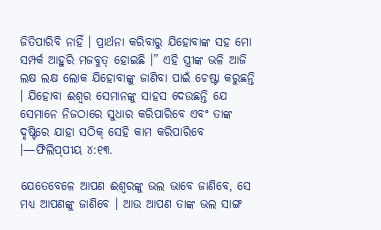ଜିତିପାରିବି ନାହିଁ । ପ୍ରାର୍ଥନା କରିବାରୁ ଯିହୋବାଙ୍କ ସହ ମୋ ସମ୍ପର୍କ ଆହୁରି ମଜବୁତ୍‌ ହୋଇଛି ।” ଏହି ସ୍ତ୍ରୀଙ୍କ ଭଳି ଆଜି ଲକ୍ଷ ଲକ୍ଷ ଲୋକ ଯିହୋବାଙ୍କୁ ଜାଣିବା ପାଇଁ ଚେଷ୍ଟା କରୁଛନ୍ତି । ଯିହୋବା ଈଶ୍ୱର ସେମାନଙ୍କୁ ସାହସ ଦେଉଛନ୍ତି ଯେ ସେମାନେ ନିଜଠାରେ ସୁଧାର କରିପାରିବେ ଏବଂ ତାଙ୍କ ଦୃଷ୍ଟିରେ ଯାହା ସଠିକ୍‌ ସେହି କାମ କରିପାରିବେ ।—ଫିଲିପ୍‌ପୀୟ ୪:୧୩.

ଯେତେବେଳେ ଆପଣ ଈଶ୍ୱରଙ୍କୁ ଭଲ ଭାବେ ଜାଣିବେ, ସେ ମଧ୍ୟ ଆପଣଙ୍କୁ ଜାଣିବେ । ଆଉ ଆପଣ ତାଙ୍କ ଭଲ ସାଙ୍ଗ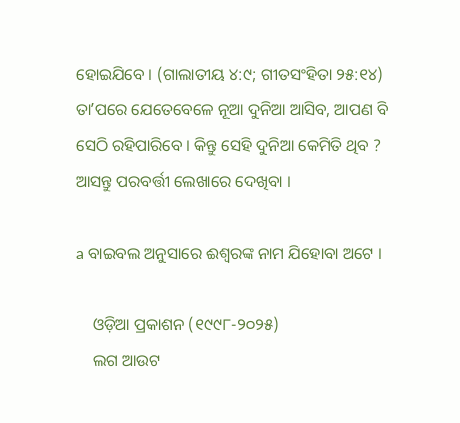ହୋଇଯିବେ । (ଗାଲାତୀୟ ୪:୯; ଗୀତସଂହିତା ୨୫:୧୪) ତାʼପରେ ଯେତେବେଳେ ନୂଆ ଦୁନିଆ ଆସିବ, ଆପଣ ବି ସେଠି ରହିପାରିବେ । କିନ୍ତୁ ସେହି ଦୁନିଆ କେମିତି ଥିବ ? ଆସନ୍ତୁ ପରବର୍ତ୍ତୀ ଲେଖାରେ ଦେଖିବା ।

a ବାଇବଲ ଅନୁସାରେ ଈଶ୍ୱରଙ୍କ ନାମ ଯିହୋବା ଅଟେ ।

    ଓଡ଼ିଆ ପ୍ରକାଶନ (୧୯୯୮-୨୦୨୫)
    ଲଗ ଆଉଟ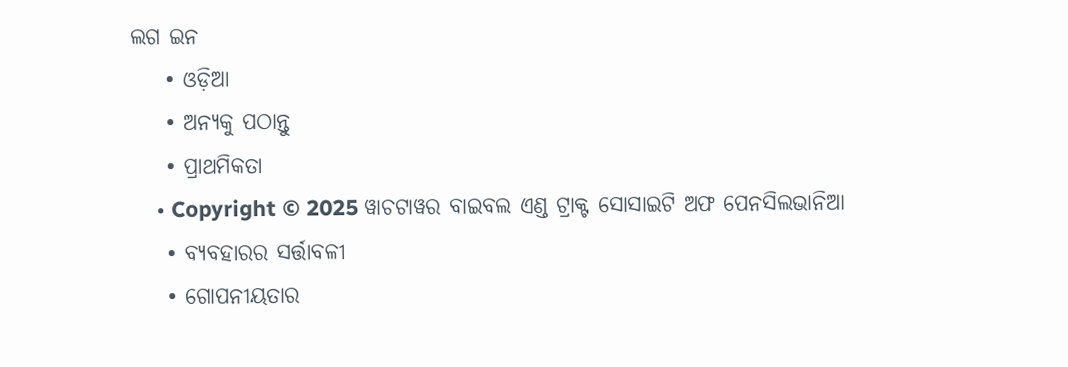ଲଗ ଇନ
    • ଓଡ଼ିଆ
    • ଅନ୍ୟକୁ ପଠାନ୍ତୁ
    • ପ୍ରାଥମିକତା
    • Copyright © 2025 ୱାଚଟାୱର ବାଇବଲ ଏଣ୍ଡ ଟ୍ରାକ୍ଟ ସୋସାଇଟି ଅଫ ପେନସିଲଭାନିଆ
    • ବ୍ୟବହାରର ସର୍ତ୍ତାବଳୀ
    • ଗୋପନୀୟତାର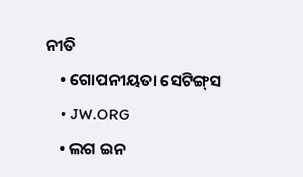ନୀତି
    • ଗୋପନୀୟତା ସେଟିଙ୍ଗ୍‌ସ
    • JW.ORG
    • ଲଗ ଇନ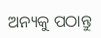ଅନ୍ୟକୁ ପଠାନ୍ତୁ